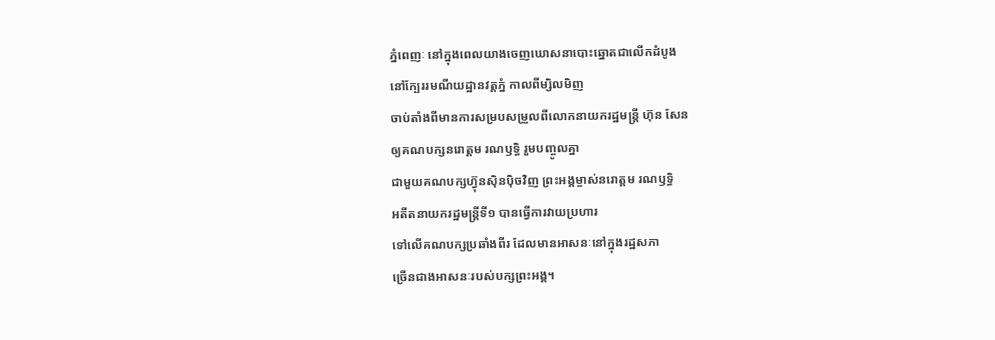ភ្នំពេញៈ នៅក្នុងពេលយាងចេញឃោសនាបោះឆ្នោតជាលើកដំបូង
នៅក្បែររមណីយដ្ឋានវត្តភ្នំ កាលពីម្សិលមិញ
ចាប់តាំងពីមានការសម្របសម្រួលពីលោកនាយករដ្ឋមន្ត្រី ហ៊ុន សែន
ឲ្យគណបក្សនរោត្តម រណឫទ្ធិ រួមបញ្ចូលគ្នា
ជាមួយគណបក្សហ៊្វុនស៊ិនប៉ិចវិញ ព្រះអង្គម្ចាស់នរោត្តម រណឫទ្ធិ
អតីតនាយករដ្ឋមន្រ្តីទី១ បានធ្វើការវាយប្រហារ
ទៅលើគណបក្សប្រឆាំងពីរ ដែលមានអាសនៈនៅក្នុងរដ្ឋសភា
ច្រើនជាងអាសនៈរបស់បក្សព្រះអង្គ។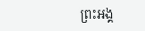ព្រះអង្គ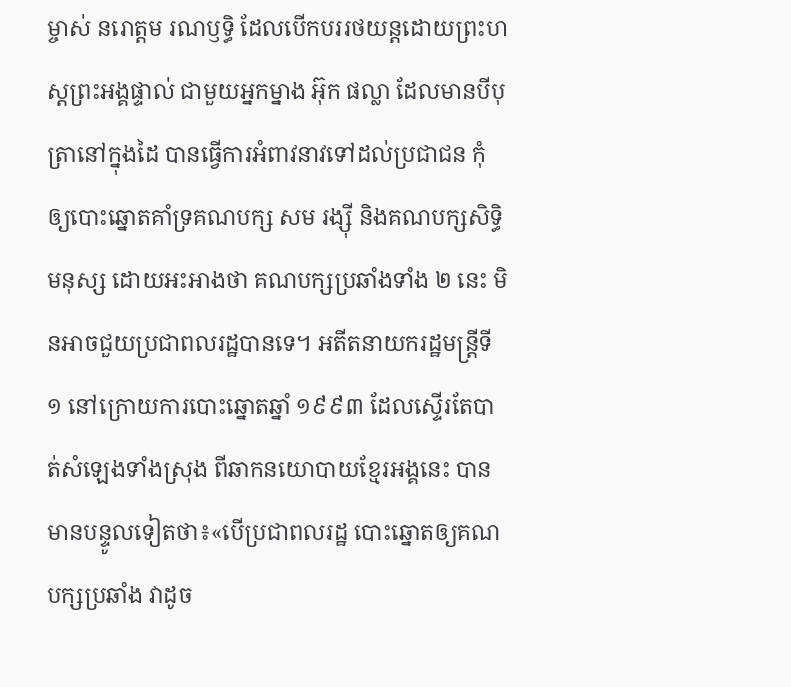ម្ចាស់ នរោត្តម រណឫទ្ធិ ដែលបើកបររថយន្តដោយព្រះហស្តព្រះអង្គផ្ទាល់ ជាមួយអ្នកម្នាង អ៊ុក ផល្លា ដែលមានបីបុត្រានៅក្នុងដៃ បានធ្វើការអំពាវនាវទៅដល់ប្រជាជន កុំឲ្យបោះឆ្នោតគាំទ្រគណបក្ស សម រង្ស៊ី និងគណបក្សសិទ្ធិមនុស្ស ដោយអះអាងថា គណបក្សប្រឆាំងទាំង ២ នេះ មិនអាចជួយប្រជាពលរដ្ឋបានទេ។ អតីតនាយករដ្ឋមន្ត្រីទី ១ នៅក្រោយការបោះឆ្នោតឆ្នាំ ១៩៩៣ ដែលស្ទើរតែបាត់សំឡេងទាំងស្រុង ពីឆាកនយោបាយខ្មែរអង្គនេះ បានមានបន្ទូលទៀតថា៖«បើប្រជាពលរដ្ឋ បោះឆ្នោតឲ្យគណបក្សប្រឆាំង វាដូច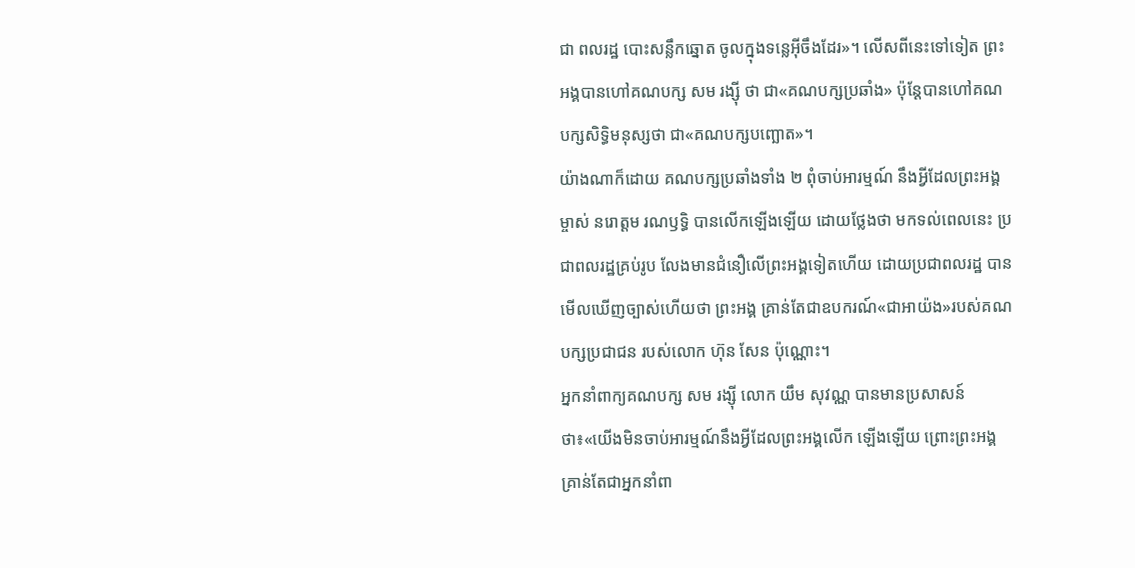ជា ពលរដ្ឋ បោះសន្លឹកឆ្នោត ចូលក្នុងទន្លេអ៊ីចឹងដែរ»។ លើសពីនេះទៅទៀត ព្រះអង្គបានហៅគណបក្ស សម រង្ស៊ី ថា ជា«គណបក្សប្រឆាំង» ប៉ុន្តែបានហៅគណបក្សសិទ្ធិមនុស្សថា ជា«គណបក្សបញ្ឆោត»។
យ៉ាងណាក៏ដោយ គណបក្សប្រឆាំងទាំង ២ ពុំចាប់អារម្មណ៍ នឹងអ្វីដែលព្រះអង្គម្ចាស់ នរោត្តម រណឫទ្ធិ បានលើកឡើងឡើយ ដោយថ្លែងថា មកទល់ពេលនេះ ប្រជាពលរដ្ឋគ្រប់រូប លែងមានជំនឿលើព្រះអង្គទៀតហើយ ដោយប្រជាពលរដ្ឋ បានមើលឃើញច្បាស់ហើយថា ព្រះអង្គ គ្រាន់តែជាឧបករណ៍«ជាអាយ៉ង»របស់គណបក្សប្រជាជន របស់លោក ហ៊ុន សែន ប៉ុណ្ណោះ។
អ្នកនាំពាក្យគណបក្ស សម រង្ស៊ី លោក យឹម សុវណ្ណ បានមានប្រសាសន៍ថា៖«យើងមិនចាប់អារម្មណ៍នឹងអ្វីដែលព្រះអង្គលើក ឡើងឡើយ ព្រោះព្រះអង្គ គ្រាន់តែជាអ្នកនាំពា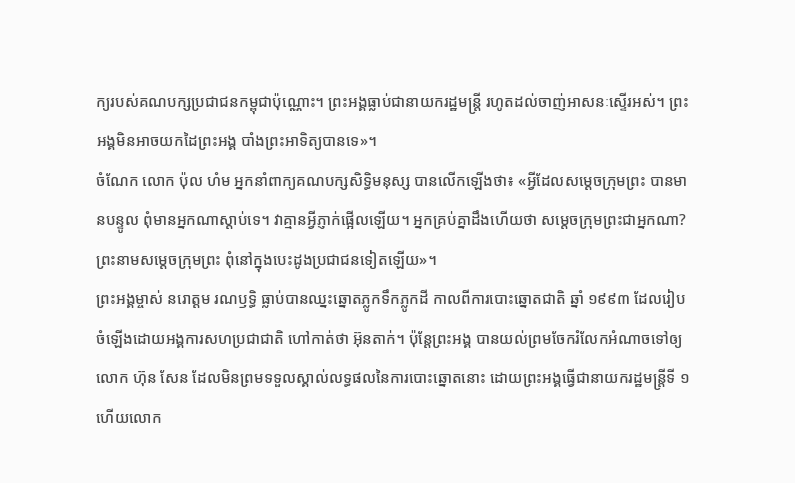ក្យរបស់គណបក្សប្រជាជនកម្ពុជាប៉ុណ្ណោះ។ ព្រះអង្គធ្លាប់ជានាយករដ្ឋមន្ត្រី រហូតដល់ចាញ់អាសនៈស្ទើរអស់។ ព្រះអង្គមិនអាចយកដៃព្រះអង្គ បាំងព្រះអាទិត្យបានទេ»។
ចំណែក លោក ប៉ុល ហំម អ្នកនាំពាក្យគណបក្សសិទ្ធិមនុស្ស បានលើកឡើងថា៖ «អ្វីដែលសម្តេចក្រុមព្រះ បានមានបន្ទូល ពុំមានអ្នកណាស្តាប់ទេ។ វាគ្មានអ្វីភ្ញាក់ផ្អើលឡើយ។ អ្នកគ្រប់គ្នាដឹងហើយថា សម្តេចក្រុមព្រះជាអ្នកណា? ព្រះនាមសម្តេចក្រុមព្រះ ពុំនៅក្នុងបេះដូងប្រជាជនទៀតឡើយ»។
ព្រះអង្គម្ចាស់ នរោត្តម រណឫទ្ធិ ធ្លាប់បានឈ្នះឆ្នោតភ្លូកទឹកភ្លូកដី កាលពីការបោះឆ្នោតជាតិ ឆ្នាំ ១៩៩៣ ដែលរៀបចំឡើងដោយអង្គការសហប្រជាជាតិ ហៅកាត់ថា អ៊ុនតាក់។ ប៉ុន្តែព្រះអង្គ បានយល់ព្រមចែករំលែកអំណាចទៅឲ្យលោក ហ៊ុន សែន ដែលមិនព្រមទទួលស្គាល់លទ្ធផលនៃការបោះឆ្នោតនោះ ដោយព្រះអង្គធ្វើជានាយករដ្ឋមន្ត្រីទី ១ ហើយលោក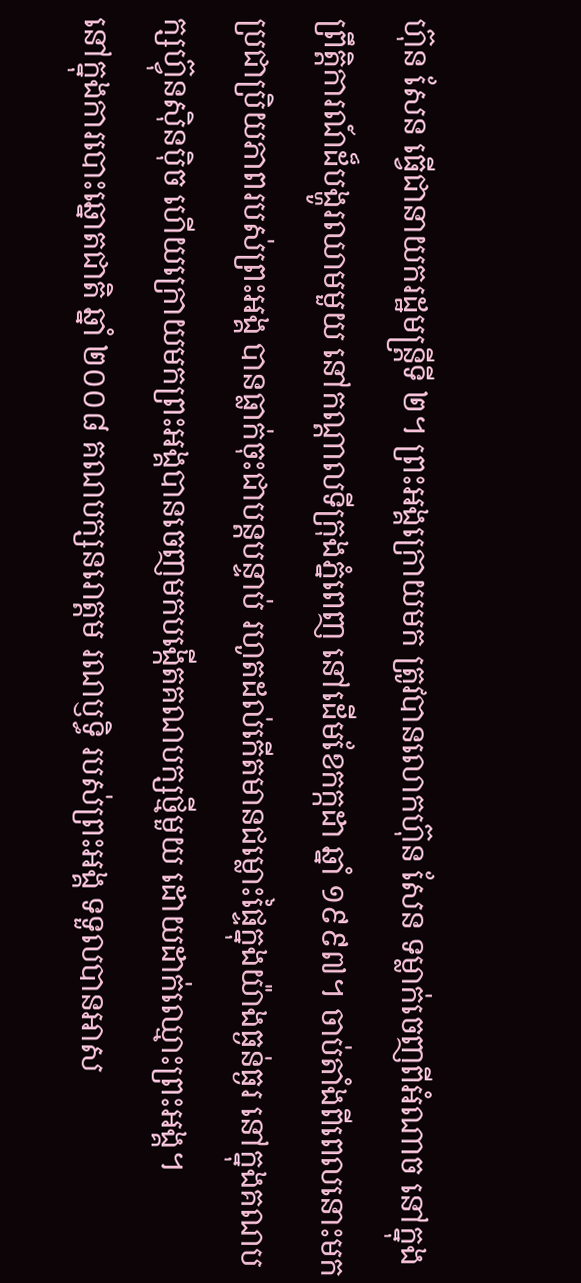ហ៊ុន សែន ធ្វើជានាយករដ្ឋមន្ត្រីទី ២។ ព្រះអង្គក្រោយមក ត្រូវបានលោកហ៊ុន សែន ទម្លាក់ចេញពីអំណាច នៅក្នុងព្រឹត្តិការណ៍ដ៏បង្ហូរឈាមមួយ នៅកណ្តាលទីក្រុងភ្នំពេញ នៅដើមខែកក្កដា ឆ្នាំ ១៩៩៧។ ចាប់តាំងពីពេលនោះមក ប្រជាប្រិយភាពរបស់ព្រះអង្គ បានធ្លាក់ចុះជាបន្តបន្ទាប់ រហូតដល់កើតមានជម្លោះផ្ទៃក្នុងយ៉ាងធ្ងន់ធ្ងរ នៅក្នុងគណបក្សហ៊្វុនស៊ិនប៉ិច ហើយក្រោយមកព្រះអង្គបានចេញមកបង្កើតគណបក្សថ្មីមួយ ដោយដាក់ឈ្មោះព្រះអង្គ។
នៅក្នុងការបោះឆ្នោតជាតិ ឆ្នាំ ២០០៨ គណបក្សនរោត្តម រណឫទ្ធិ របស់ព្រះអង្គ ទទួលបានអាស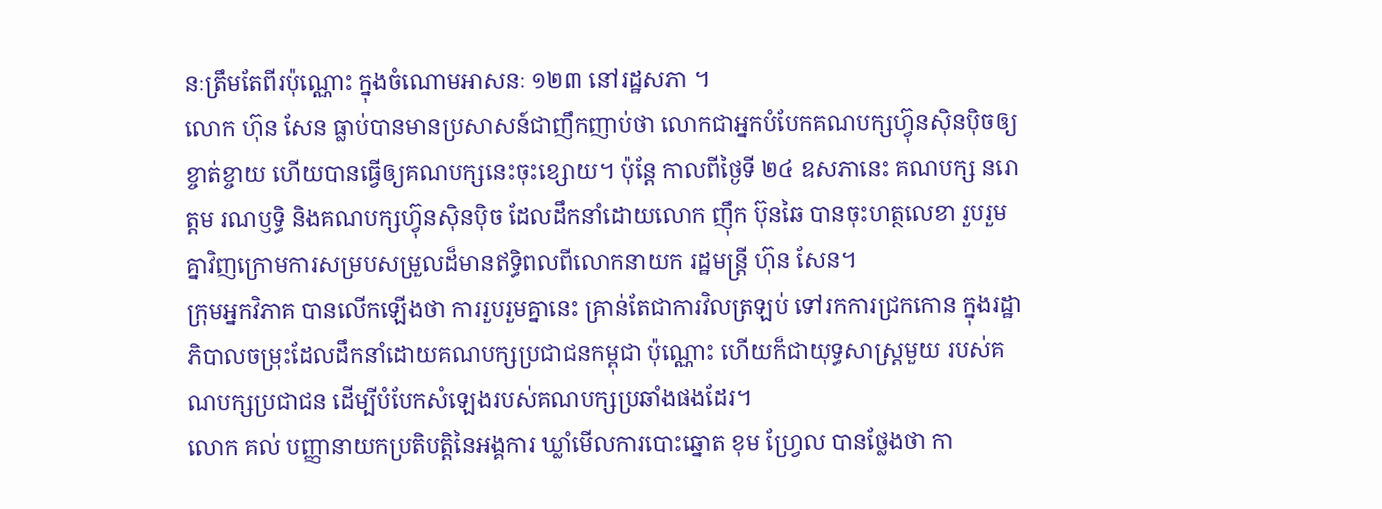នៈត្រឹមតែពីរប៉ុណ្ណោះ ក្នុងចំណោមអាសនៈ ១២៣ នៅរដ្ឋសភា ។
លោក ហ៊ុន សែន ធ្លាប់បានមានប្រសាសន៍ជាញឹកញាប់ថា លោកជាអ្នកបំបែកគណបក្សហ៊្វុនស៊ិនប៉ិចឲ្យខ្ចាត់ខ្ចាយ ហើយបានធ្វើឲ្យគណបក្សនេះចុះខ្សោយ។ ប៉ុន្តែ កាលពីថ្ងៃទី ២៤ ឧសភានេះ គណបក្ស នរោត្តម រណឫទ្ធិ និងគណបក្សហ៊្វុនស៊ិនប៉ិច ដែលដឹកនាំដោយលោក ញ៉ឹក ប៊ុនឆៃ បានចុះហត្ថលេខា រួបរួមគ្នាវិញក្រោមការសម្របសម្រួលដ៏មានឥទ្ធិពលពីលោកនាយក រដ្ឋមន្ត្រី ហ៊ុន សែន។
ក្រុមអ្នកវិភាគ បានលើកឡើងថា ការរួបរួមគ្នានេះ គ្រាន់តែជាការវិលត្រឡប់ ទៅរកការជ្រកកោន ក្នុងរដ្ឋាភិបាលចម្រុះដែលដឹកនាំដោយគណបក្សប្រជាជនកម្ពុជា ប៉ុណ្ណោះ ហើយក៏ជាយុទ្ធសាស្ត្រមួយ របស់គណបក្សប្រជាជន ដើម្បីបំបែកសំឡេងរបស់គណបក្សប្រឆាំងផងដែរ។
លោក គល់ បញ្ញានាយកប្រតិបត្តិនៃអង្គការ ឃ្លាំមើលការបោះឆ្នោត ខុម ហ្វ្រែល បានថ្លែងថា កា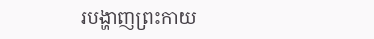របង្ហាញព្រះកាយ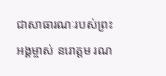ជាសាធារណៈរបស់ព្រះអង្គម្ចាស់ នរោត្តម រណ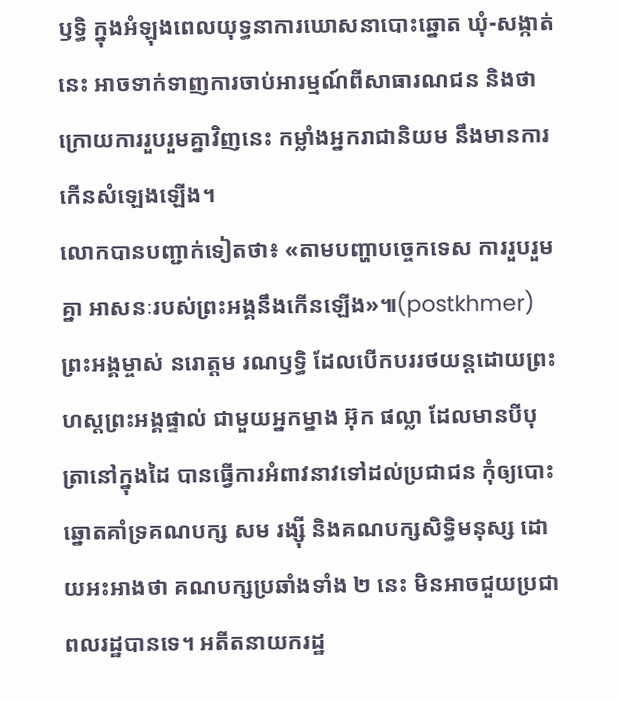ឫទ្ធិ ក្នុងអំឡុងពេលយុទ្ធនាការឃោសនាបោះឆ្នោត ឃុំ-សង្កាត់នេះ អាចទាក់ទាញការចាប់អារម្មណ៍ពីសាធារណជន និងថា ក្រោយការរួបរួមគ្នាវិញនេះ កម្លាំងអ្នករាជានិយម នឹងមានការកើនសំឡេងឡើង។
លោកបានបញ្ជាក់ទៀតថា៖ «តាមបញ្ហាបច្ចេកទេស ការរួបរួមគ្នា អាសនៈរបស់ព្រះអង្គនឹងកើនឡើង»៕(postkhmer)
ព្រះអង្គម្ចាស់ នរោត្តម រណឫទ្ធិ ដែលបើកបររថយន្តដោយព្រះហស្តព្រះអង្គផ្ទាល់ ជាមួយអ្នកម្នាង អ៊ុក ផល្លា ដែលមានបីបុត្រានៅក្នុងដៃ បានធ្វើការអំពាវនាវទៅដល់ប្រជាជន កុំឲ្យបោះឆ្នោតគាំទ្រគណបក្ស សម រង្ស៊ី និងគណបក្សសិទ្ធិមនុស្ស ដោយអះអាងថា គណបក្សប្រឆាំងទាំង ២ នេះ មិនអាចជួយប្រជាពលរដ្ឋបានទេ។ អតីតនាយករដ្ឋ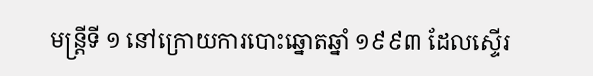មន្ត្រីទី ១ នៅក្រោយការបោះឆ្នោតឆ្នាំ ១៩៩៣ ដែលស្ទើរ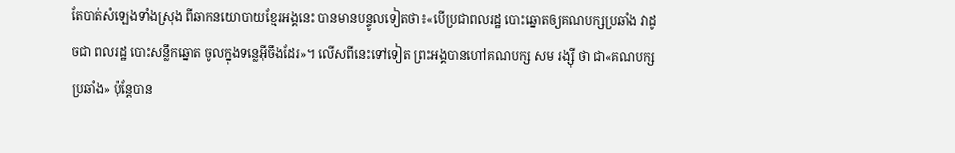តែបាត់សំឡេងទាំងស្រុង ពីឆាកនយោបាយខ្មែរអង្គនេះ បានមានបន្ទូលទៀតថា៖«បើប្រជាពលរដ្ឋ បោះឆ្នោតឲ្យគណបក្សប្រឆាំង វាដូចជា ពលរដ្ឋ បោះសន្លឹកឆ្នោត ចូលក្នុងទន្លេអ៊ីចឹងដែរ»។ លើសពីនេះទៅទៀត ព្រះអង្គបានហៅគណបក្ស សម រង្ស៊ី ថា ជា«គណបក្សប្រឆាំង» ប៉ុន្តែបាន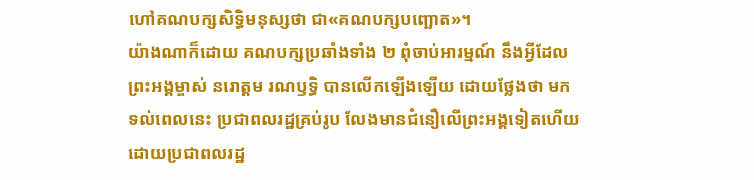ហៅគណបក្សសិទ្ធិមនុស្សថា ជា«គណបក្សបញ្ឆោត»។
យ៉ាងណាក៏ដោយ គណបក្សប្រឆាំងទាំង ២ ពុំចាប់អារម្មណ៍ នឹងអ្វីដែលព្រះអង្គម្ចាស់ នរោត្តម រណឫទ្ធិ បានលើកឡើងឡើយ ដោយថ្លែងថា មកទល់ពេលនេះ ប្រជាពលរដ្ឋគ្រប់រូប លែងមានជំនឿលើព្រះអង្គទៀតហើយ ដោយប្រជាពលរដ្ឋ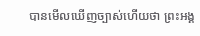បានមើលឃើញច្បាស់ហើយថា ព្រះអង្គ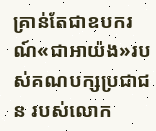គ្រាន់តែជាឧបករណ៍«ជាអាយ៉ង»របស់គណបក្សប្រជាជន របស់លោក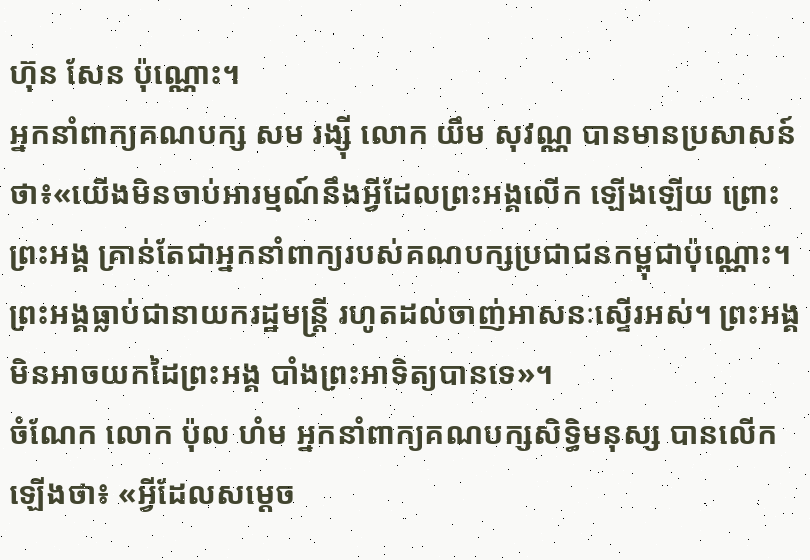ហ៊ុន សែន ប៉ុណ្ណោះ។
អ្នកនាំពាក្យគណបក្ស សម រង្ស៊ី លោក យឹម សុវណ្ណ បានមានប្រសាសន៍ថា៖«យើងមិនចាប់អារម្មណ៍នឹងអ្វីដែលព្រះអង្គលើក ឡើងឡើយ ព្រោះព្រះអង្គ គ្រាន់តែជាអ្នកនាំពាក្យរបស់គណបក្សប្រជាជនកម្ពុជាប៉ុណ្ណោះ។ ព្រះអង្គធ្លាប់ជានាយករដ្ឋមន្ត្រី រហូតដល់ចាញ់អាសនៈស្ទើរអស់។ ព្រះអង្គមិនអាចយកដៃព្រះអង្គ បាំងព្រះអាទិត្យបានទេ»។
ចំណែក លោក ប៉ុល ហំម អ្នកនាំពាក្យគណបក្សសិទ្ធិមនុស្ស បានលើកឡើងថា៖ «អ្វីដែលសម្តេច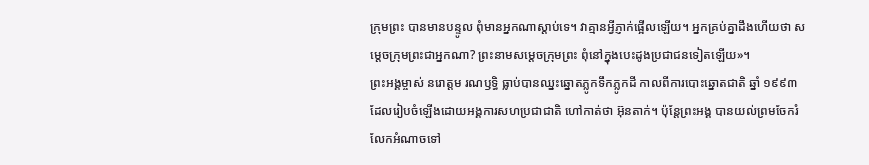ក្រុមព្រះ បានមានបន្ទូល ពុំមានអ្នកណាស្តាប់ទេ។ វាគ្មានអ្វីភ្ញាក់ផ្អើលឡើយ។ អ្នកគ្រប់គ្នាដឹងហើយថា សម្តេចក្រុមព្រះជាអ្នកណា? ព្រះនាមសម្តេចក្រុមព្រះ ពុំនៅក្នុងបេះដូងប្រជាជនទៀតឡើយ»។
ព្រះអង្គម្ចាស់ នរោត្តម រណឫទ្ធិ ធ្លាប់បានឈ្នះឆ្នោតភ្លូកទឹកភ្លូកដី កាលពីការបោះឆ្នោតជាតិ ឆ្នាំ ១៩៩៣ ដែលរៀបចំឡើងដោយអង្គការសហប្រជាជាតិ ហៅកាត់ថា អ៊ុនតាក់។ ប៉ុន្តែព្រះអង្គ បានយល់ព្រមចែករំលែកអំណាចទៅ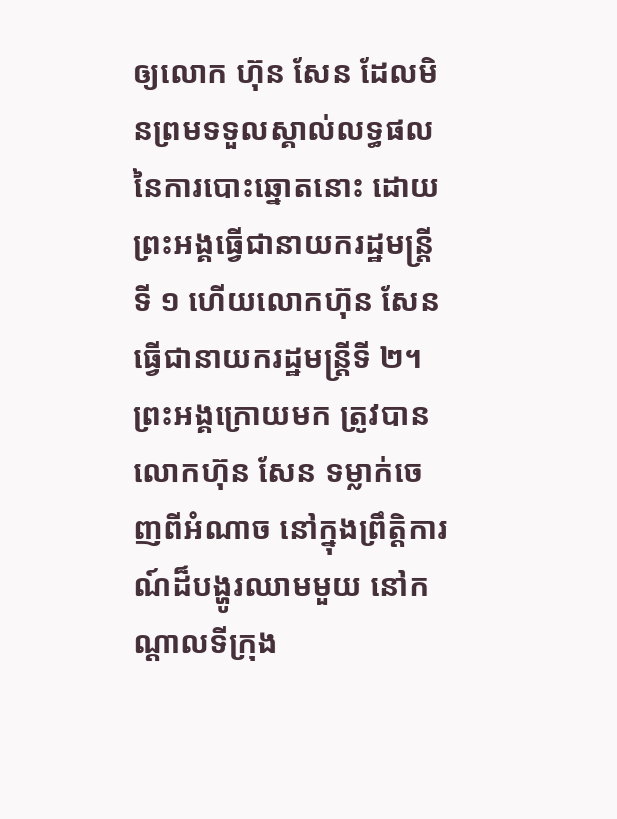ឲ្យលោក ហ៊ុន សែន ដែលមិនព្រមទទួលស្គាល់លទ្ធផលនៃការបោះឆ្នោតនោះ ដោយព្រះអង្គធ្វើជានាយករដ្ឋមន្ត្រីទី ១ ហើយលោកហ៊ុន សែន ធ្វើជានាយករដ្ឋមន្ត្រីទី ២។ ព្រះអង្គក្រោយមក ត្រូវបានលោកហ៊ុន សែន ទម្លាក់ចេញពីអំណាច នៅក្នុងព្រឹត្តិការណ៍ដ៏បង្ហូរឈាមមួយ នៅកណ្តាលទីក្រុង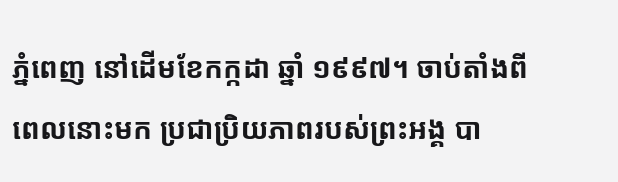ភ្នំពេញ នៅដើមខែកក្កដា ឆ្នាំ ១៩៩៧។ ចាប់តាំងពីពេលនោះមក ប្រជាប្រិយភាពរបស់ព្រះអង្គ បា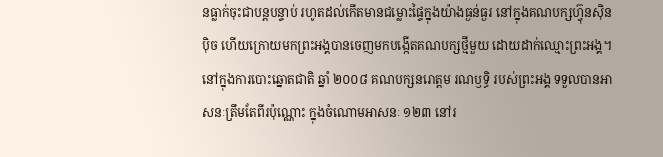នធ្លាក់ចុះជាបន្តបន្ទាប់ រហូតដល់កើតមានជម្លោះផ្ទៃក្នុងយ៉ាងធ្ងន់ធ្ងរ នៅក្នុងគណបក្សហ៊្វុនស៊ិនប៉ិច ហើយក្រោយមកព្រះអង្គបានចេញមកបង្កើតគណបក្សថ្មីមួយ ដោយដាក់ឈ្មោះព្រះអង្គ។
នៅក្នុងការបោះឆ្នោតជាតិ ឆ្នាំ ២០០៨ គណបក្សនរោត្តម រណឫទ្ធិ របស់ព្រះអង្គ ទទួលបានអាសនៈត្រឹមតែពីរប៉ុណ្ណោះ ក្នុងចំណោមអាសនៈ ១២៣ នៅរ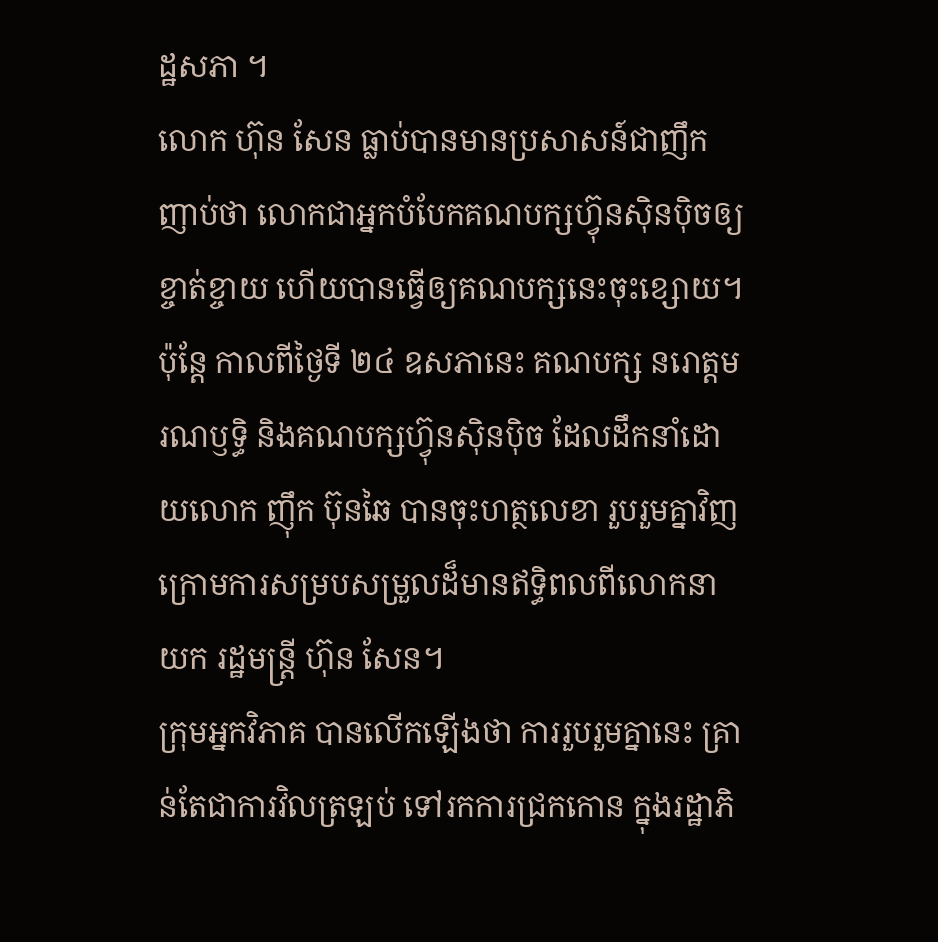ដ្ឋសភា ។
លោក ហ៊ុន សែន ធ្លាប់បានមានប្រសាសន៍ជាញឹកញាប់ថា លោកជាអ្នកបំបែកគណបក្សហ៊្វុនស៊ិនប៉ិចឲ្យខ្ចាត់ខ្ចាយ ហើយបានធ្វើឲ្យគណបក្សនេះចុះខ្សោយ។ ប៉ុន្តែ កាលពីថ្ងៃទី ២៤ ឧសភានេះ គណបក្ស នរោត្តម រណឫទ្ធិ និងគណបក្សហ៊្វុនស៊ិនប៉ិច ដែលដឹកនាំដោយលោក ញ៉ឹក ប៊ុនឆៃ បានចុះហត្ថលេខា រួបរួមគ្នាវិញក្រោមការសម្របសម្រួលដ៏មានឥទ្ធិពលពីលោកនាយក រដ្ឋមន្ត្រី ហ៊ុន សែន។
ក្រុមអ្នកវិភាគ បានលើកឡើងថា ការរួបរួមគ្នានេះ គ្រាន់តែជាការវិលត្រឡប់ ទៅរកការជ្រកកោន ក្នុងរដ្ឋាភិ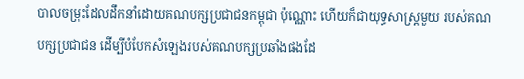បាលចម្រុះដែលដឹកនាំដោយគណបក្សប្រជាជនកម្ពុជា ប៉ុណ្ណោះ ហើយក៏ជាយុទ្ធសាស្ត្រមួយ របស់គណបក្សប្រជាជន ដើម្បីបំបែកសំឡេងរបស់គណបក្សប្រឆាំងផងដែ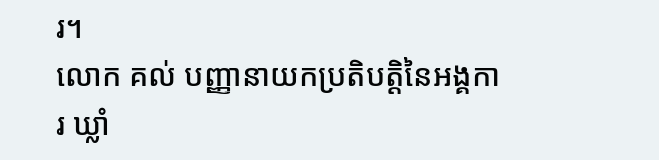រ។
លោក គល់ បញ្ញានាយកប្រតិបត្តិនៃអង្គការ ឃ្លាំ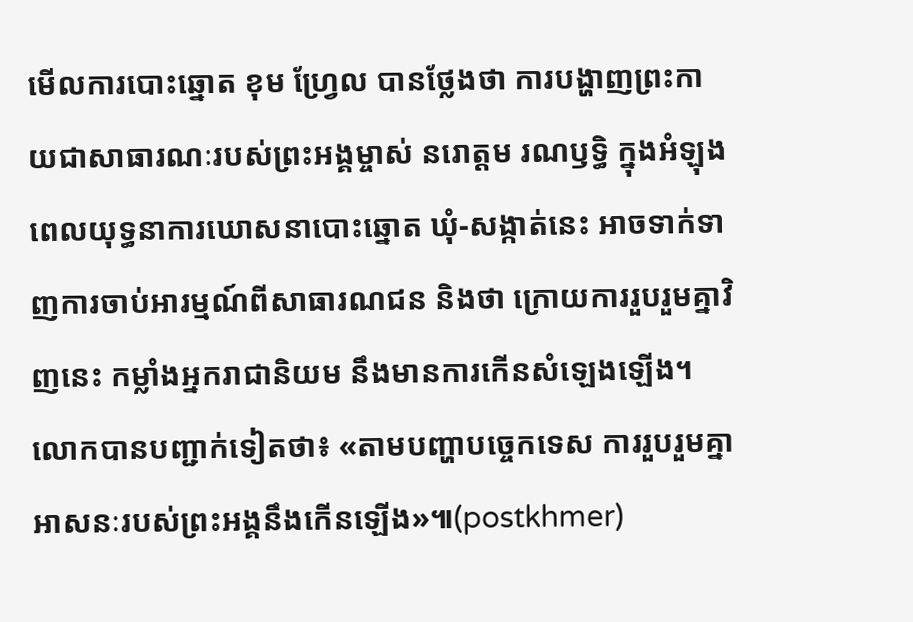មើលការបោះឆ្នោត ខុម ហ្វ្រែល បានថ្លែងថា ការបង្ហាញព្រះកាយជាសាធារណៈរបស់ព្រះអង្គម្ចាស់ នរោត្តម រណឫទ្ធិ ក្នុងអំឡុងពេលយុទ្ធនាការឃោសនាបោះឆ្នោត ឃុំ-សង្កាត់នេះ អាចទាក់ទាញការចាប់អារម្មណ៍ពីសាធារណជន និងថា ក្រោយការរួបរួមគ្នាវិញនេះ កម្លាំងអ្នករាជានិយម នឹងមានការកើនសំឡេងឡើង។
លោកបានបញ្ជាក់ទៀតថា៖ «តាមបញ្ហាបច្ចេកទេស ការរួបរួមគ្នា អាសនៈរបស់ព្រះអង្គនឹងកើនឡើង»៕(postkhmer)